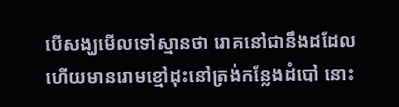បើសង្ឃមើលទៅស្មានថា រោគនៅជានឹងដដែល ហើយមានរោមខ្មៅដុះនៅត្រង់កន្លែងដំបៅ នោះ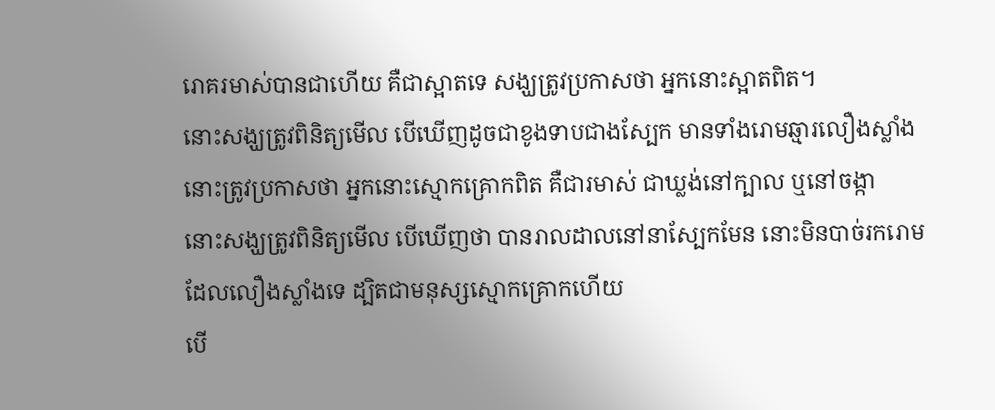រោគរមាស់បានជាហើយ គឺជាស្អាតទេ សង្ឃត្រូវប្រកាសថា អ្នកនោះស្អាតពិត។
នោះសង្ឃត្រូវពិនិត្យមើល បើឃើញដូចជាខូងទាបជាងស្បែក មានទាំងរោមឆ្មារលឿងស្លាំង នោះត្រូវប្រកាសថា អ្នកនោះស្មោកគ្រោកពិត គឺជារមាស់ ជាឃ្លង់នៅក្បាល ឬនៅចង្កា
នោះសង្ឃត្រូវពិនិត្យមើល បើឃើញថា បានរាលដាលនៅនាស្បែកមែន នោះមិនបាច់រករោមដែលលឿងស្លាំងទេ ដ្បិតជាមនុស្សស្មោកគ្រោកហើយ
បើ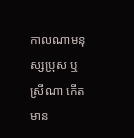កាលណាមនុស្សប្រុស ឬស្រីណា កើតមាន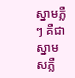ស្នាមភ្លឺៗ គឺជាស្នាមសភ្លឺ